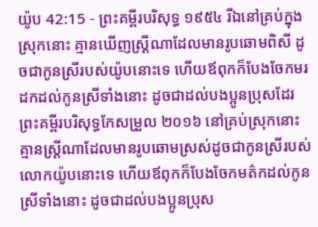យ៉ូប 42:15 - ព្រះគម្ពីរបរិសុទ្ធ ១៩៥៤ រីឯនៅគ្រប់ក្នុងស្រុកនោះ គ្មានឃើញស្ត្រីណាដែលមានរូបឆោមពិសី ដូចជាកូនស្រីរបស់យ៉ូបនោះទេ ហើយឪពុកក៏បែងចែកមរដកដល់កូនស្រីទាំងនោះ ដូចជាដល់បងប្អូនប្រុសដែរ ព្រះគម្ពីរបរិសុទ្ធកែសម្រួល ២០១៦ នៅគ្រប់ស្រុកនោះ គ្មានស្ត្រីណាដែលមានរូបឆោមស្រស់ដូចជាកូនស្រីរបស់លោកយ៉ូបនោះទេ ហើយឪពុកក៏បែងចែកមត៌កដល់កូនស្រីទាំងនោះ ដូចជាដល់បងប្អូនប្រុស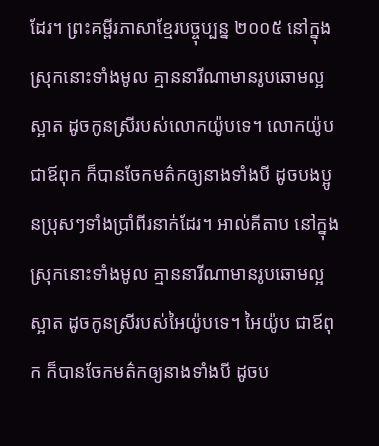ដែរ។ ព្រះគម្ពីរភាសាខ្មែរបច្ចុប្បន្ន ២០០៥ នៅក្នុងស្រុកនោះទាំងមូល គ្មាននារីណាមានរូបឆោមល្អស្អាត ដូចកូនស្រីរបស់លោកយ៉ូបទេ។ លោកយ៉ូប ជាឪពុក ក៏បានចែកមត៌កឲ្យនាងទាំងបី ដូចបងប្អូនប្រុសៗទាំងប្រាំពីរនាក់ដែរ។ អាល់គីតាប នៅក្នុងស្រុកនោះទាំងមូល គ្មាននារីណាមានរូបឆោមល្អស្អាត ដូចកូនស្រីរបស់អៃយ៉ូបទេ។ អៃយ៉ូប ជាឪពុក ក៏បានចែកមត៌កឲ្យនាងទាំងបី ដូចប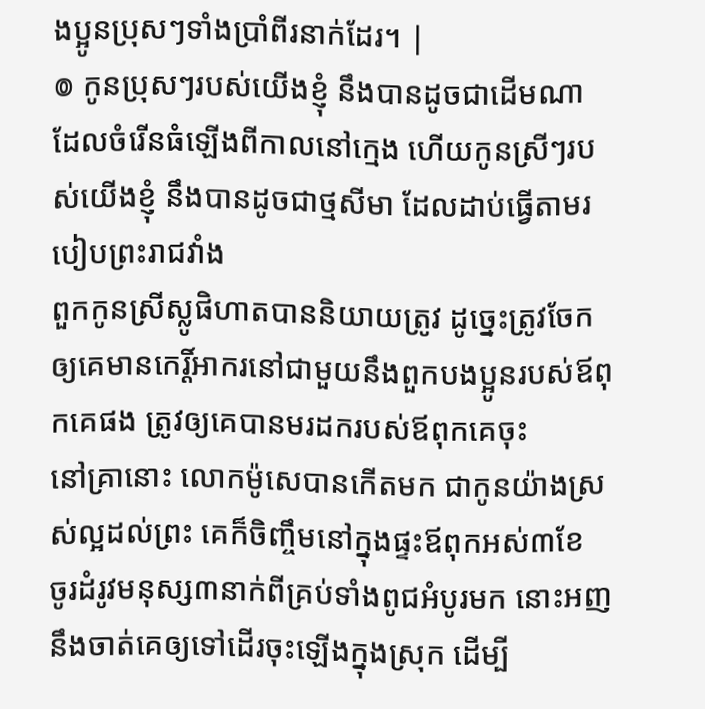ងប្អូនប្រុសៗទាំងប្រាំពីរនាក់ដែរ។ |
៙ កូនប្រុសៗរបស់យើងខ្ញុំ នឹងបានដូចជាដើមណា ដែលចំរើនធំឡើងពីកាលនៅក្មេង ហើយកូនស្រីៗរបស់យើងខ្ញុំ នឹងបានដូចជាថ្មសីមា ដែលដាប់ធ្វើតាមរបៀបព្រះរាជវាំង
ពួកកូនស្រីស្លូផិហាតបាននិយាយត្រូវ ដូច្នេះត្រូវចែកឲ្យគេមានកេរ្តិ៍អាករនៅជាមួយនឹងពួកបងប្អូនរបស់ឪពុកគេផង ត្រូវឲ្យគេបានមរដករបស់ឪពុកគេចុះ
នៅគ្រានោះ លោកម៉ូសេបានកើតមក ជាកូនយ៉ាងស្រស់ល្អដល់ព្រះ គេក៏ចិញ្ចឹមនៅក្នុងផ្ទះឪពុកអស់៣ខែ
ចូរដំរូវមនុស្ស៣នាក់ពីគ្រប់ទាំងពូជអំបូរមក នោះអញនឹងចាត់គេឲ្យទៅដើរចុះឡើងក្នុងស្រុក ដើម្បី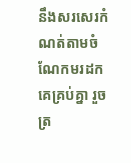នឹងសរសេរកំណត់តាមចំណែកមរដកគេគ្រប់គ្នា រួចត្រ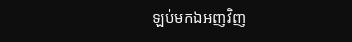ឡប់មកឯអញវិញ